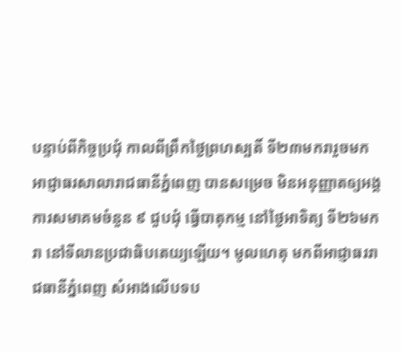បន្ទាប់ពីកិច្ចប្រជុំ កាលពីព្រឹកថ្ងៃព្រហស្បតិ៍ ទី២៣មករារួចមក អាជ្ញាធរសាលារាជធានីភ្នំពេញ បានសម្រេច មិនអនុញ្ញាតឲ្យអង្គការសមាគមចំនួន ៩ ជួបជុំ ធ្វើបាតុកម្ម នៅថ្ងៃអាទិត្យ ទី២៦មករា នៅទីលានប្រជាធិបតេយ្យឡើយ។ មូលហេតុ មកពីអាជ្ញាធររាជធានីភ្នំពេញ សំអាងលើបទប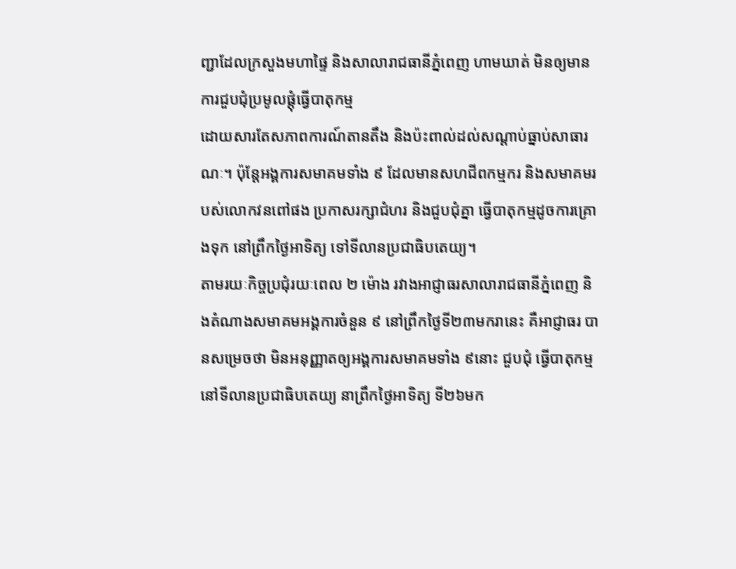ញ្ជាដែលក្រសួងមហាផ្ទៃ និងសាលារាជធានីភ្នំពេញ ហាមឃាត់ មិនឲ្យមានការជួបជុំប្រមូលផ្តុំធ្វើបាតុកម្ម
ដោយសារតែសភាពការណ៍តានតឹង និងប៉ះពាល់ដល់សណ្តាប់ធ្នាប់សាធារណៈ។ ប៉ុន្តែអង្គការសមាគមទាំង ៩ ដែលមានសហជីពកម្មករ និងសមាគមរបស់លោកវនពៅផង ប្រកាសរក្សាជំហរ និងជួបជុំគ្នា ធ្វើបាតុកម្មដូចការគ្រោងទុក នៅព្រឹកថ្ងៃអាទិត្យ ទៅទីលានប្រជាធិបតេយ្យ។
តាមរយៈកិច្ចប្រជុំរយៈពេល ២ ម៉ោង រវាងអាជ្ញាធរសាលារាជធានីភ្នំពេញ និងតំណាងសមាគមអង្គការចំនួន ៩ នៅព្រឹកថ្ងៃទី២៣មករានេះ គឺអាជ្ញាធរ បានសម្រេចថា មិនអនុញ្ញាតឲ្យអង្គការសមាគមទាំង ៩នោះ ជួបជុំ ធ្វើបាតុកម្ម នៅទីលានប្រជាធិបតេយ្យ នាព្រឹកថ្ងៃអាទិត្យ ទី២៦មក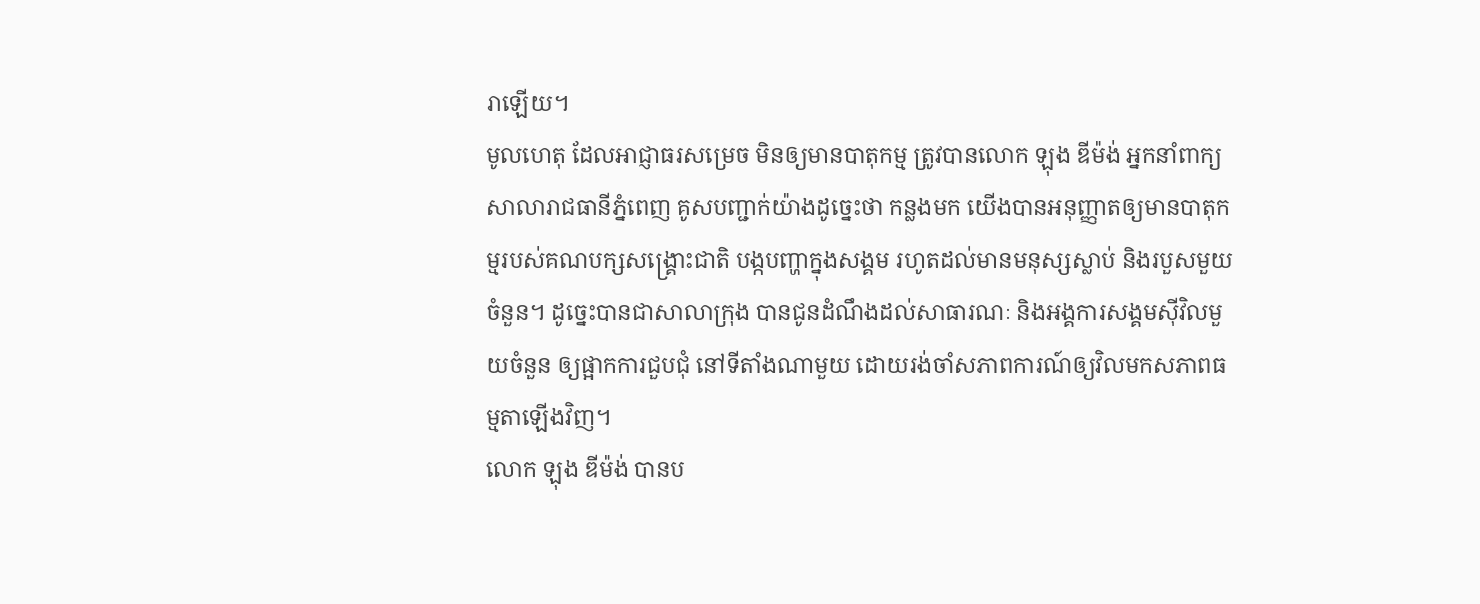រាឡើយ។
មូលហេតុ ដែលអាជ្ញាធរសម្រេច មិនឲ្យមានបាតុកម្ម ត្រូវបានលោក ឡុង ឌីម៉ង់ អ្នកនាំពាក្យសាលារាជធានីភ្នំពេញ គូសបញ្ជាក់យ៉ាងដូច្នេះថា កន្លងមក យើងបានអនុញ្ញាតឲ្យមានបាតុកម្មរបស់គណបក្សសង្គ្រោះជាតិ បង្កបញ្ហាក្នុងសង្គម រហូតដល់មានមនុស្សស្លាប់ និងរបួសមួយចំនួន។ ដូច្នេះបានជាសាលាក្រុង បានជូនដំណឹងដល់សាធារណៈ និងអង្គការសង្គមស៊ីវិលមួយចំនួន ឲ្យផ្អាកការជួបជុំ នៅទីតាំងណាមួយ ដោយរង់ចាំសភាពការណ៍ឲ្យវិលមកសភាពធម្មតាឡើងវិញ។
លោក ឡុង ឌីម៉ង់ បានប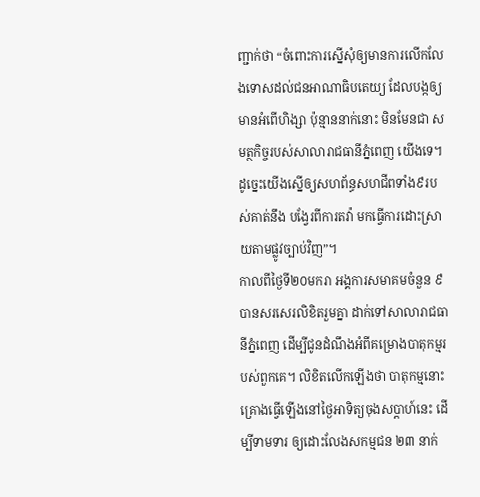ញ្ជាក់ថា “ចំពោះការស្នើសុំឲ្យមានការលើកលែងទោសដល់ជនអាណាធិបតេយ្យ ដែលបង្កឲ្យមានអំពើហិង្សា ប៉ុន្មាននាក់នោះ មិនមែនជា សមត្ថកិច្ចរបស់សាលារាជធានីភ្នំពេញ យើងទេ។ ដូច្នេះយើងស្នើឲ្យសហព័ន្ធសហជីពទាំង៩របស់គាត់នឹង បង្វែរពីការតវ៉ា មកធ្វើការដោះស្រាយតាមផ្លូវច្បាប់វិញ”។
កាលពីថ្ងៃទី២០មករា អង្គការសមាគមចំនួន ៩ បានសរសេរលិខិតរួមគ្នា ដាក់ទៅសាលារាជធានីភ្នំពេញ ដើម្បីជូនដំណឹងអំពីគម្រោងបាតុកម្មរបស់ពួកគេ។ លិខិតលើកឡើងថា បាតុកម្មនោះ គ្រោងធ្វើឡើងនៅថ្ងៃអាទិត្យចុងសប្តាហ៍នេះ ដើម្បីទាមទារ ឲ្យដោះលែងសកម្មជន ២៣ នាក់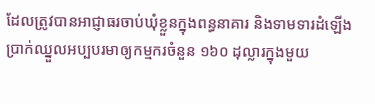ដែលត្រូវបានអាជ្ញាធរចាប់ឃុំខ្លួនក្នុងពន្ធនាគារ និងទាមទារដំឡើងប្រាក់ឈ្នួលអប្បបរមាឲ្យកម្មករចំនួន ១៦០ ដុល្លារក្នុងមួយ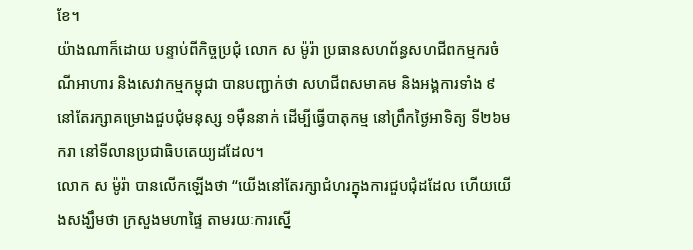ខែ។
យ៉ាងណាក៏ដោយ បន្ទាប់ពីកិច្ចប្រជុំ លោក ស ម៉ូរ៉ា ប្រធានសហព័ន្ធសហជីពកម្មករចំណីអាហារ និងសេវាកម្មកម្ពុជា បានបញ្ជាក់ថា សហជីពសមាគម និងអង្គការទាំង ៩ នៅតែរក្សាគម្រោងជួបជុំមនុស្ស ១ម៉ឺននាក់ ដើម្បីធ្វើបាតុកម្ម នៅព្រឹកថ្ងៃអាទិត្យ ទី២៦មករា នៅទីលានប្រជាធិបតេយ្យដដែល។
លោក ស ម៉ូរ៉ា បានលើកឡើងថា “យើងនៅតែរក្សាជំហរក្នុងការជួបជុំដដែល ហើយយើងសង្ឃឹមថា ក្រសួងមហាផ្ទៃ តាមរយៈការស្នើ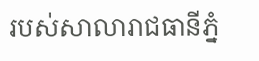របស់សាលារាជធានីភ្នំ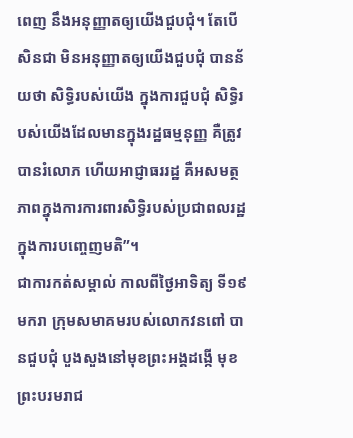ពេញ នឹងអនុញ្ញាតឲ្យយើងជួបជុំ។ តែបើសិនជា មិនអនុញ្ញាតឲ្យយើងជួបជុំ បានន័យថា សិទ្ធិរបស់យើង ក្នុងការជួបជុំ សិទ្ធិរបស់យើងដែលមានក្នុងរដ្ឋធម្មនុញ្ញ គឺត្រូវបានរំលោភ ហើយអាជ្ញាធររដ្ឋ គឺអសមត្ថភាពក្នុងការការពារសិទ្ធិរបស់ប្រជាពលរដ្ឋ ក្នុងការបញ្ចេញមតិ”។
ជាការកត់សម្គាល់ កាលពីថ្ងៃអាទិត្យ ទី១៩មករា ក្រុមសមាគមរបស់លោកវនពៅ បានជួបជុំ បួងសួងនៅមុខព្រះអង្គដង្កើ មុខព្រះបរមរាជ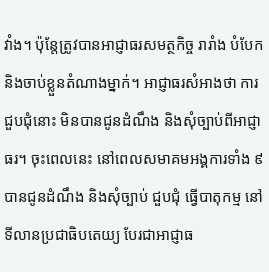វាំង។ ប៉ុន្តែត្រូវបានអាជ្ញាធរសមត្ថកិច្ច រារាំង បំបែក និងចាប់ខ្លួនតំណាងម្នាក់។ អាជ្ញាធរសំអាងថា ការជួបជុំនោះ មិនបានជូនដំណឹង និងសុំច្បាប់ពីអាជ្ញាធរ។ ចុះពេលនេះ នៅពេលសមាគមអង្គការទាំង ៩ បានជូនដំណឹង និងសុំច្បាប់ ជួបជុំ ធ្វើបាតុកម្ម នៅទីលានប្រជាធិបតេយ្យ បែរជាអាជ្ញាធ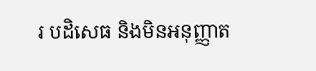រ បដិសេធ និងមិនអនុញ្ញាត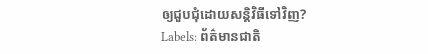ឲ្យជួបជុំដោយសន្តិវិធីទៅវិញ?
Labels: ព័ត៌មានជាតិ